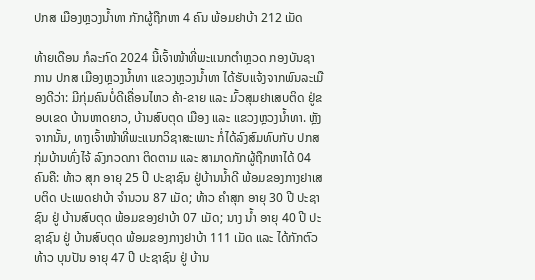ປກສ ເມືອງຫຼວງນໍ້າທາ ກັກຜູ້ຖືກຫາ 4 ຄົນ ພ້ອມຢາບ້າ 212 ເມັດ

ທ້າຍເດືອນ ກໍລະກົດ 2024 ນີ້ເຈົ້າໜ້າທີ່ພະແນກຕໍາຫຼວດ ກອງບັນຊາການ ປກສ ເມືອງຫຼວງນໍ້າທາ ແຂວງຫຼວງນໍ້າທາ ໄດ້ຮັບແຈ້ງຈາກພົນລະເມືອງດີວ່າ: ມີກຸ່ມຄົນບໍ່ດີເຄື່ອນໄຫວ ຄ້າ-ຂາຍ ແລະ ມົ້ວສຸມຢາເສບຕິດ ຢູ່ຂອບເຂດ ບ້ານຫາດຍາວ, ບ້ານສົບຕຸດ ເມືອງ ແລະ ແຂວງຫຼວງນໍ້າທາ. ຫຼັງຈາກນັ້ນ, ທາງເຈົ້າໜ້າທີ່ພະແນກວິຊາສະເພາະ ກໍ່ໄດ້ລົງສົມທົບກັບ ປກສ ກຸ່ມບ້ານທົ່ງໄຈ້ ລົງກວດກາ ຕິດຕາມ ແລະ ສາມາດກັກຜູ້ຖືກຫາໄດ້ 04 ຄົນຄື: ທ້າວ ສຸກ ອາຍຸ 25 ປີ ປະຊາຊົນ ຢູ່ບ້ານນໍ້າດີ ພ້ອມຂອງກາງຢາເສບຕິດ ປະເພດຢາບ້າ ຈໍານວນ 87 ເມັດ; ທ້າວ ຄໍາສຸກ ອາຍຸ 30 ປີ ປະຊາຊົນ ຢູ່ ບ້ານສົບຕຸດ ພ້ອມຂອງຢາບ້າ 07 ເມັດ; ນາງ ນໍ້າ ອາຍຸ 40 ປີ ປະຊາຊົນ ຢູ່ ບ້ານສົບຕຸດ ພ້ອມຂອງກາງຢາບ້າ 111 ເມັດ ແລະ ໄດ້ກັກຕົວ ທ້າວ ບຸນປັນ ອາຍຸ 47 ປີ ປະຊາຊົນ ຢູ່ ບ້ານ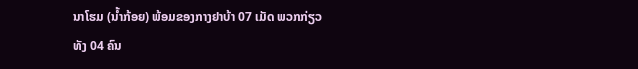ນາໂຮມ (ນໍ້າກ້ອຍ) ພ້ອມຂອງກາງຢາບ້າ 07 ເມັດ ພວກກ່ຽວທັງ 04 ຄົນ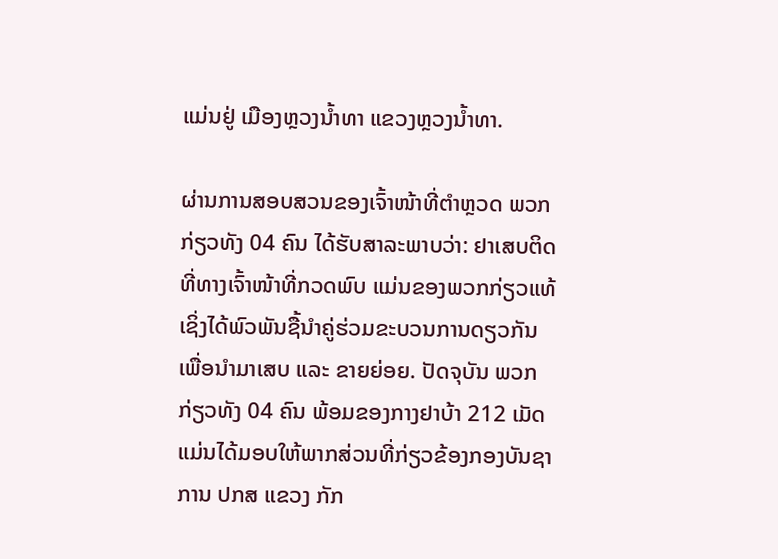ແມ່ນຢູ່ ເມືອງຫຼວງນ້ຳທາ ແຂວງຫຼວງນໍ້າທາ.

ຜ່ານການສອບສວນຂອງເຈົ້າໜ້າທີ່ຕໍາຫຼວດ ພວກກ່ຽວທັງ 04 ຄົນ ໄດ້ຮັບສາລະພາບວ່າ: ຢາເສບຕິດທີ່ທາງເຈົ້າໜ້າທີ່ກວດພົບ ແມ່ນຂອງພວກກ່ຽວແທ້ ເຊິ່ງໄດ້ພົວພັນຊື້ນຳຄູ່ຮ່ວມຂະບວນການດຽວກັນ ເພື່ອນໍາມາເສບ ແລະ ຂາຍຍ່ອຍ. ປັດຈຸບັນ ພວກກ່ຽວທັງ 04 ຄົນ ພ້ອມຂອງກາງຢາບ້າ 212 ເມັດ ແມ່ນໄດ້ມອບໃຫ້ພາກສ່ວນທີ່ກ່ຽວຂ້ອງກອງບັນຊາການ ປກສ ແຂວງ ກັກ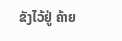ຂັງໄວ້ຢູ່ ຄ້າຍ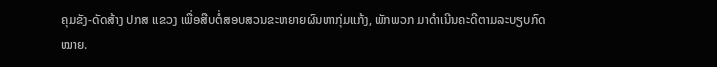ຄຸມຂັງ-ດັດສ້າງ ປກສ ແຂວງ ເພື່ອສືບຕໍ່ສອບສວນຂະຫຍາຍຜົນຫາກຸ່ມແກ້ງ, ພັກພວກ ມາດຳເນີນຄະດີຕາມລະບຽບກົດໝາຍ.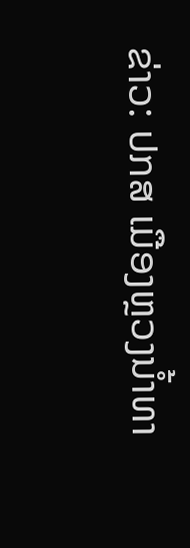ຂ່າວ: ປກສ ເມືອງຫຼວງນໍ້າທາ